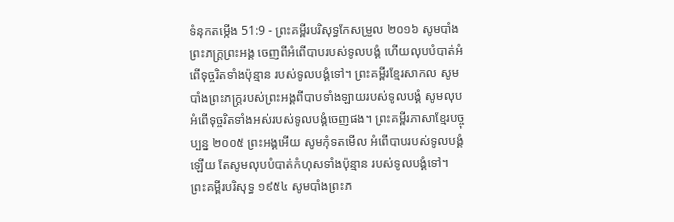ទំនុកតម្កើង 51:9 - ព្រះគម្ពីរបរិសុទ្ធកែសម្រួល ២០១៦ សូមបាំងព្រះភក្ត្រព្រះអង្គ ចេញពីអំពើបាបរបស់ទូលបង្គំ ហើយលុបបំបាត់អំពើទុច្ចរិតទាំងប៉ុន្មាន របស់ទូលបង្គំទៅ។ ព្រះគម្ពីរខ្មែរសាកល សូមបាំងព្រះភក្ត្ររបស់ព្រះអង្គពីបាបទាំងឡាយរបស់ទូលបង្គំ សូមលុបអំពើទុច្ចរិតទាំងអស់របស់ទូលបង្គំចេញផង។ ព្រះគម្ពីរភាសាខ្មែរបច្ចុប្បន្ន ២០០៥ ព្រះអង្គអើយ សូមកុំទតមើល អំពើបាបរបស់ទូលបង្គំឡើយ តែសូមលុបបំបាត់កំហុសទាំងប៉ុន្មាន របស់ទូលបង្គំទៅ។ ព្រះគម្ពីរបរិសុទ្ធ ១៩៥៤ សូមបាំងព្រះភ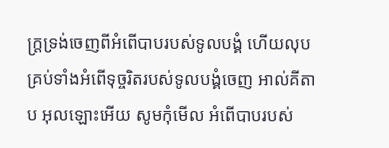ក្ត្រទ្រង់ចេញពីអំពើបាបរបស់ទូលបង្គំ ហើយលុបគ្រប់ទាំងអំពើទុច្ចរិតរបស់ទូលបង្គំចេញ អាល់គីតាប អុលឡោះអើយ សូមកុំមើល អំពើបាបរបស់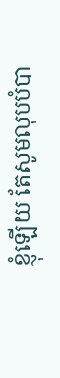ខ្ញុំឡើយ តែសូមលុបបំបា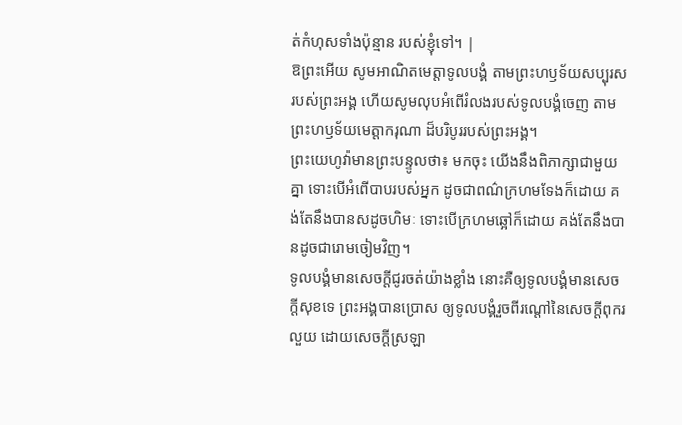ត់កំហុសទាំងប៉ុន្មាន របស់ខ្ញុំទៅ។ |
ឱព្រះអើយ សូមអាណិតមេត្តាទូលបង្គំ តាមព្រះហឫទ័យសប្បុរសរបស់ព្រះអង្គ ហើយសូមលុបអំពើរំលងរបស់ទូលបង្គំចេញ តាមព្រះហឫទ័យមេត្តាករុណា ដ៏បរិបូររបស់ព្រះអង្គ។
ព្រះយេហូវ៉ាមានព្រះបន្ទូលថា៖ មកចុះ យើងនឹងពិភាក្សាជាមួយគ្នា ទោះបើអំពើបាបរបស់អ្នក ដូចជាពណ៌ក្រហមទែងក៏ដោយ គង់តែនឹងបានសដូចហិមៈ ទោះបើក្រហមឆ្អៅក៏ដោយ គង់តែនឹងបានដូចជារោមចៀមវិញ។
ទូលបង្គំមានសេចក្ដីជូរចត់យ៉ាងខ្លាំង នោះគឺឲ្យទូលបង្គំមានសេចក្ដីសុខទេ ព្រះអង្គបានប្រោស ឲ្យទូលបង្គំរួចពីរណ្តៅនៃសេចក្ដីពុករលួយ ដោយសេចក្ដីស្រឡា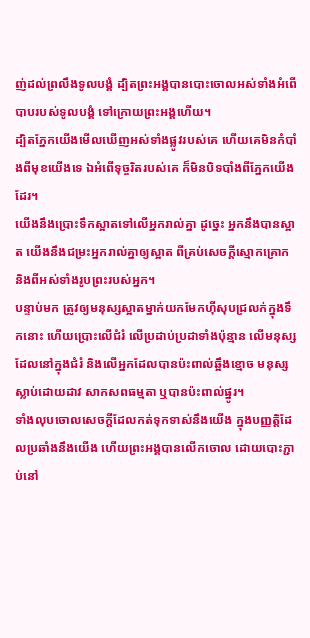ញ់ដល់ព្រលឹងទូលបង្គំ ដ្បិតព្រះអង្គបានបោះចោលអស់ទាំងអំពើបាបរបស់ទូលបង្គំ ទៅក្រោយព្រះអង្គហើយ។
ដ្បិតភ្នែកយើងមើលឃើញអស់ទាំងផ្លូវរបស់គេ ហើយគេមិនកំបាំងពីមុខយើងទេ ឯអំពើទុច្ចរិតរបស់គេ ក៏មិនបិទបាំងពីភ្នែកយើងដែរ។
យើងនឹងប្រោះទឹកស្អាតទៅលើអ្នករាល់គ្នា ដូចេ្នះ អ្នកនឹងបានស្អាត យើងនឹងជម្រះអ្នករាល់គ្នាឲ្យស្អាត ពីគ្រប់សេចក្ដីស្មោកគ្រោក និងពីអស់ទាំងរូបព្រះរបស់អ្នក។
បន្ទាប់មក ត្រូវឲ្យមនុស្សស្អាតម្នាក់យកមែកហ៊ីសុបជ្រលក់ក្នុងទឹកនោះ ហើយប្រោះលើជំរំ លើប្រដាប់ប្រដាទាំងប៉ុន្មាន លើមនុស្សដែលនៅក្នុងជំរំ និងលើអ្នកដែលបានប៉ះពាល់ឆ្អឹងខ្មោច មនុស្សស្លាប់ដោយដាវ សាកសពធម្មតា ឬបានប៉ះពាល់ផ្នូរ។
ទាំងលុបចោលសេចក្តីដែលកត់ទុកទាស់នឹងយើង ក្នុងបញ្ញត្តិដែលប្រឆាំងនឹងយើង ហើយព្រះអង្គបានលើកចោល ដោយបោះភ្ជាប់នៅ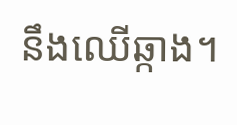នឹងឈើឆ្កាង។